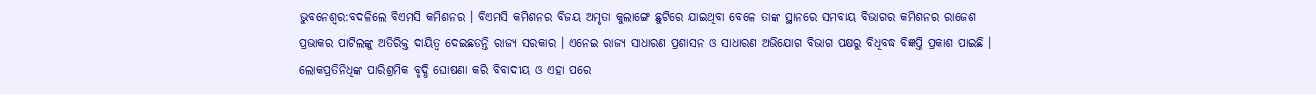ଭୁବନେଶ୍ବର:ବଦଳିଲେ ବିଏମସି କମିଶନର । ବିଏମସି କମିଶନର ବିଜୟ ଅମୃତା କୁଲାଙ୍ଗେ ଛୁଟିରେ ଯାଇଥିବା ବେଳେ ତାଙ୍କ ସ୍ଥାନରେ ସମବାୟ ବିଭାଗର କମିଶନର ରାଜେଶ ପ୍ରଭାକର ପାଟିଲଙ୍କୁ ଅତିରିକ୍ତ ଦାୟିତ୍ବ ଦେଇଛଡନ୍ତି ରାଜ୍ୟ ସରକାର । ଏନେଇ ରାଜ୍ୟ ସାଧାରଣ ପ୍ରଶାସନ ଓ ସାଧାରଣ ଅଭିଯୋଗ ବିଭାଗ ପକ୍ଷରୁ ବିଧିବଦ୍ଧ ବିଜ୍ଞପ୍ତି ପ୍ରକାଶ ପାଇଛି । ଲୋକପ୍ରତିନିଧିଙ୍କ ପାରିଶ୍ରମିକ ବୃଦ୍ଧି ଘୋଷଣା କରି ବିବାଦୀୟ ଓ ଏହା ପରେ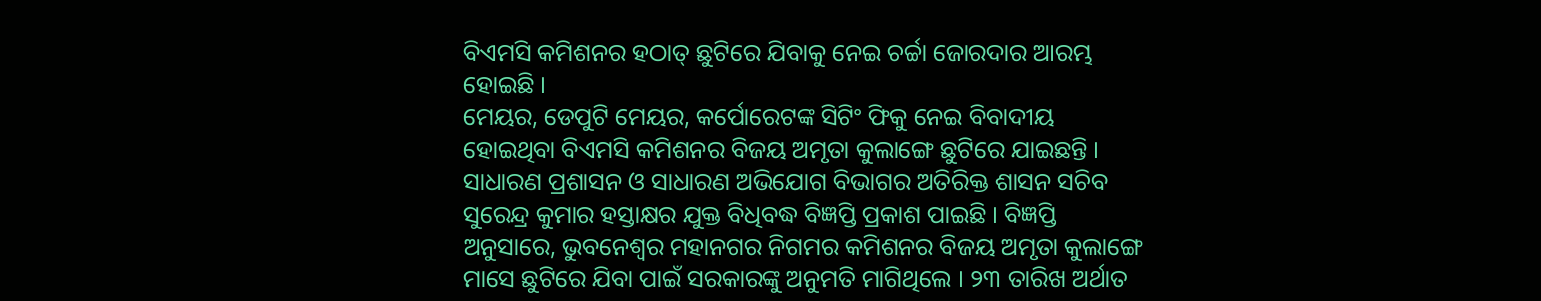ବିଏମସି କମିଶନର ହଠାତ୍ ଛୁଟିରେ ଯିବାକୁ ନେଇ ଚର୍ଚ୍ଚା ଜୋରଦାର ଆରମ୍ଭ ହୋଇଛି ।
ମେୟର, ଡେପୁଟି ମେୟର, କର୍ପୋରେଟଙ୍କ ସିଟିଂ ଫିକୁ ନେଇ ବିବାଦୀୟ ହୋଇଥିବା ବିଏମସି କମିଶନର ବିଜୟ ଅମୃତା କୁଲାଙ୍ଗେ ଛୁଟିରେ ଯାଇଛନ୍ତି । ସାଧାରଣ ପ୍ରଶାସନ ଓ ସାଧାରଣ ଅଭିଯୋଗ ବିଭାଗର ଅତିରିକ୍ତ ଶାସନ ସଚିବ ସୁରେନ୍ଦ୍ର କୁମାର ହସ୍ତାକ୍ଷର ଯୁକ୍ତ ବିଧିବଦ୍ଧ ବିଜ୍ଞପ୍ତି ପ୍ରକାଶ ପାଇଛି । ବିଜ୍ଞପ୍ତି ଅନୁସାରେ, ଭୁବନେଶ୍ୱର ମହାନଗର ନିଗମର କମିଶନର ବିଜୟ ଅମୃତା କୁଲାଙ୍ଗେ ମାସେ ଛୁଟିରେ ଯିବା ପାଇଁ ସରକାରଙ୍କୁ ଅନୁମତି ମାଗିଥିଲେ । ୨୩ ତାରିଖ ଅର୍ଥାତ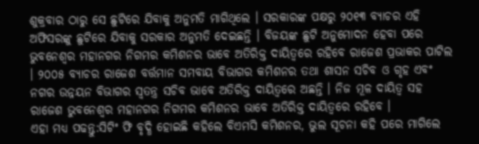ଶୁକ୍ରବାର ଠାରୁ ସେ ଛୁଟିରେ ଯିବାକୁ ଅନୁମତି ମାଗିଥିଲେ । ସରକାରଙ୍କ ପକ୍ଷରୁ ୨୦୧୩ ବ୍ୟାଚର ଏହି ଅଫିସରଙ୍କୁ ଛୁଟିରେ ଯିବାକୁ ସରକାର ଅନୁମତି ଦେଇଛନ୍ତି । ବିଜୟଙ୍କ ଛୁଟି ଅନୁମୋଦନ ହେବା ପରେ ଭୁବନେଶ୍ୱର ମହାନଗର ନିଗମର କମିଶନର ଭାବେ ଅତିରିକ୍ତ ଦାୟିତ୍ୱରେ ରହିବେ ରାଜେଶ ପ୍ରଭାକର ପାଟିଲ । ୨୦୦୫ ବ୍ୟାଚର ରାଜେଶ ବର୍ତ୍ତମାନ ସମବାୟ ବିଭାଗର କମିଶନର ତଥା ଶାସନ ସଚିବ ଓ ଗୃହ ଏବଂ ନଗର ଉନ୍ନୟନ ବିଭାଗର ସ୍ୱତନ୍ତ୍ର ସଚିବ ଭାବେ ଅତିରିକ୍ତ ଦାୟିତ୍ୱରେ ଅଛନ୍ତି । ନିଜ ମୂଳ ଦାୟିତ୍ୱ ସହ ରାଜେଶ ଭୁବନେଶ୍ୱର ମହାନଗର ନିଗମର କମିଶନର ଭାବେ ଅତିରିକ୍ତ ଦାୟିତ୍ୱରେ ରହିବେ ।
ଏହା ମଧ୍ୟ ପଢନ୍ତୁ:ସିଟିଂ ଫି ବୃଦ୍ଧି ହୋଇଛି କହିଲେ ବିଏମସି କମିଶନର, ଭୁଲ ସୂଚନା କହି ପରେ ମାଗିଲେ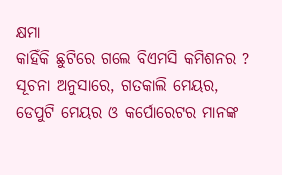କ୍ଷମା
କାହିଁକି ଛୁଟିରେ ଗଲେ ବିଏମସି କମିଶନର ?
ସୂଚନା ଅନୁସାରେ, ଗତକାଲି ମେୟର, ଡେପୁଟି ମେୟର ଓ କର୍ପୋରେଟର ମାନଙ୍କ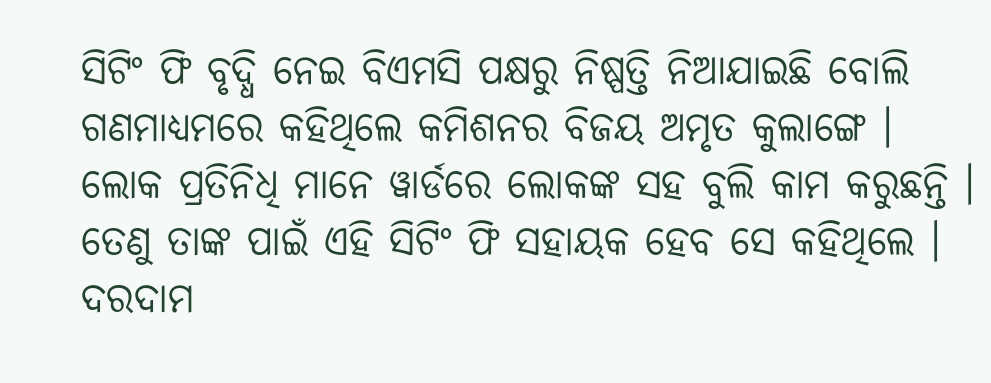ସିଟିଂ ଫି ବୃଦ୍ଧି ନେଇ ବିଏମସି ପକ୍ଷରୁ ନିଷ୍ପତ୍ତି ନିଆଯାଇଛି ବୋଲି ଗଣମାଧ୍ୟମରେ କହିଥିଲେ କମିଶନର ବିଜୟ ଅମୃତ କୁଲାଙ୍ଗେ । ଲୋକ ପ୍ରତିନିଧି ମାନେ ୱାର୍ଡରେ ଲୋକଙ୍କ ସହ ବୁଲି କାମ କରୁଛନ୍ତି । ତେଣୁ ତାଙ୍କ ପାଇଁ ଏହି ସିଟିଂ ଫି ସହାୟକ ହେବ ସେ କହିଥିଲେ । ଦରଦାମ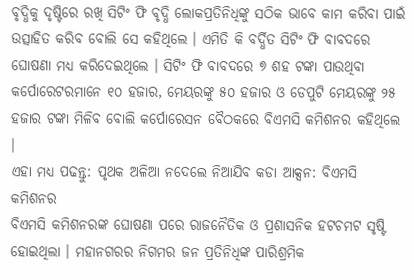ବୃଦ୍ଧିକୁ ଦୃଷ୍ଟିରେ ରଖି ସିଟିଂ ଫି ବୃଦ୍ଧି ଲୋକପ୍ରତିନିଧିଙ୍କୁ ସଠିକ ଭାବେ କାମ କରିବା ପାଇଁ ଉତ୍ସାହିତ କରିବ ବୋଲି ସେ କହିଥିଲେ । ଏମିତି କି ବର୍ଦ୍ଧିତ ସିଟିଂ ଫି ବାବଦରେ ଘୋଷଣା ମଧ୍ୟ କରିଦେଇଥିଲେ । ସିଟିଂ ଫି ବାବଦରେ ୭ ଶହ ଟଙ୍କା ପାଉଥିବା କର୍ପୋରେଟରମାନେ ୧୦ ହଜାର, ମେୟରଙ୍କୁ ୫୦ ହଜାର ଓ ଡେପୁଟି ମେୟରଙ୍କୁ ୨୫ ହଜାର ଟଙ୍କା ମିଳିବ ବୋଲି କର୍ପୋରେସନ ବୈଠକରେ ବିଏମସି କମିଶନର କହିଥିଲେ ।
ଏହା ମଧ୍ୟ ପଢନ୍ତୁ: ପୃଥକ ଅଳିଆ ନଦେଲେ ନିଆଯିବ କଡା ଆକ୍ସନ: ବିଏମସି କମିଶନର
ବିଏମସି କମିଶନରଙ୍କ ଘୋଷଣା ପରେ ରାଜନୈତିକ ଓ ପ୍ରଶାସନିକ ହଟଚମଟ ସୃଷ୍ଟି ହୋଇଥିଲା । ମହାନଗରର ନିଗମର ଜନ ପ୍ରତିନିଧିଙ୍କ ପାରିଶ୍ରମିକ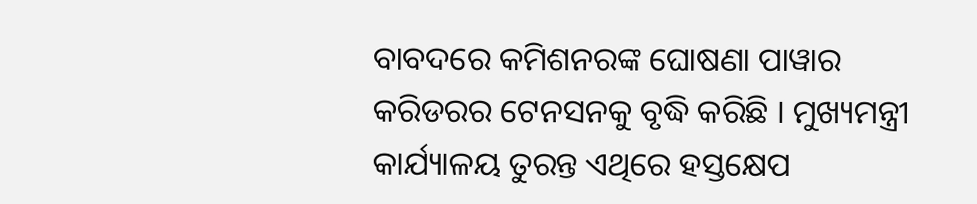ବାବଦରେ କମିଶନରଙ୍କ ଘୋଷଣା ପାୱାର କରିଡରର ଟେନସନକୁ ବୃଦ୍ଧି କରିଛି । ମୁଖ୍ୟମନ୍ତ୍ରୀ କାର୍ଯ୍ୟାଳୟ ତୁରନ୍ତ ଏଥିରେ ହସ୍ତକ୍ଷେପ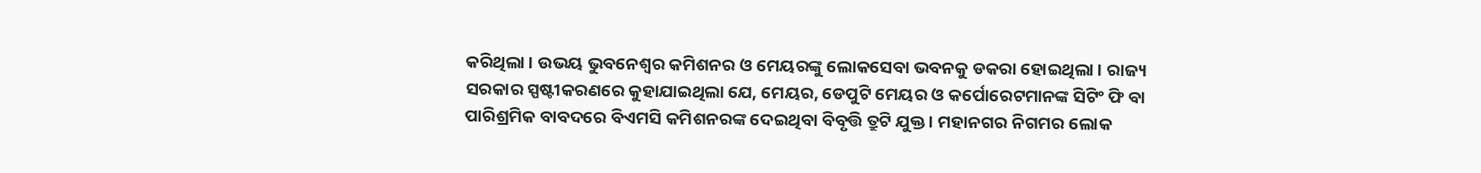କରିଥିଲା । ଉଭୟ ଭୁବନେଶ୍ୱର କମିଶନର ଓ ମେୟରଙ୍କୁ ଲୋକସେବା ଭବନକୁ ଡକରା ହୋଇଥିଲା । ରାଜ୍ୟ ସରକାର ସ୍ପଷ୍ଟୀକରଣରେ କୁହାଯାଇଥିଲା ଯେ, ମେୟର, ଡେପୁଟି ମେୟର ଓ କର୍ପୋରେଟମାନଙ୍କ ସିଟିଂ ଫି ବା ପାରିଶ୍ରମିକ ବାବଦରେ ବିଏମସି କମିଶନରଙ୍କ ଦେଇଥିବା ବିବୃତ୍ତି ତ୍ରୁଟି ଯୁକ୍ତ । ମହାନଗର ନିଗମର ଲୋକ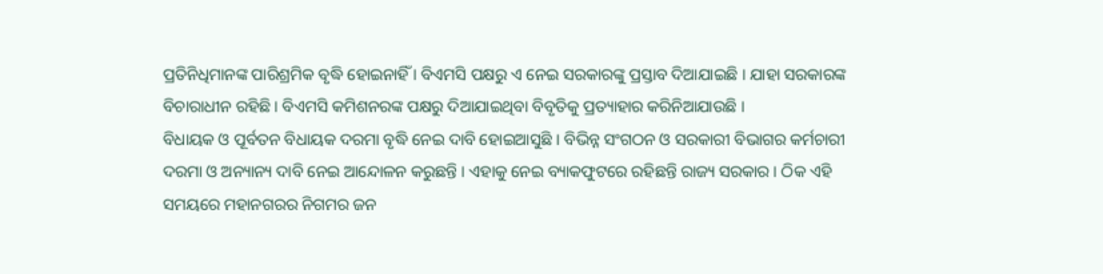ପ୍ରତିନିଧିମାନଙ୍କ ପାରିଶ୍ରମିକ ବୃଦ୍ଧି ହୋଇନାହିଁ । ବିଏମସି ପକ୍ଷରୁ ଏ ନେଇ ସରକାରଙ୍କୁ ପ୍ରସ୍ତାବ ଦିଆଯାଇଛି । ଯାହା ସରକାରଙ୍କ ବିଚାରାଧୀନ ରହିଛି । ବିଏମସି କମିଶନରଙ୍କ ପକ୍ଷରୁ ଦିଆଯାଇଥିବା ବିବୃତିକୁ ପ୍ରତ୍ୟାହାର କରିନିଆଯାଉଛି ।
ବିଧାୟକ ଓ ପୂର୍ବତନ ବିଧାୟକ ଦରମା ବୃଦ୍ଧି ନେଇ ଦାବି ହୋଇଆସୁଛି । ବିଭିନ୍ନ ସଂଗଠନ ଓ ସରକାରୀ ବିଭାଗର କର୍ମଚାରୀ ଦରମା ଓ ଅନ୍ୟାନ୍ୟ ଦାବି ନେଇ ଆନ୍ଦୋଳନ କରୁଛନ୍ତି । ଏହାକୁ ନେଇ ବ୍ୟାକଫୁଟରେ ରହିଛନ୍ତି ରାଜ୍ୟ ସରକାର । ଠିକ ଏହି ସମୟରେ ମହାନଗରର ନିଗମର ଜନ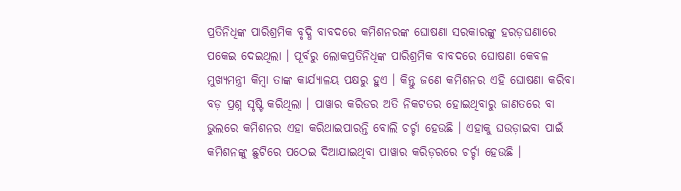ପ୍ରତିନିଧିଙ୍କ ପାରିଶ୍ରମିକ ବୃଦ୍ଧି ବାବଦରେ କମିଶନରଙ୍କ ଘୋଷଣା ସରକାରଙ୍କୁ ହରଡ଼ଘଣାରେ ପକେଇ ଦେଇଥିଲା । ପୂର୍ବରୁ ଲୋକପ୍ରତିନିଧିଙ୍କ ପାରିଶ୍ରମିକ ବାବଦରେ ଘୋଷଣା କେବଳ ମୁଖ୍ୟମନ୍ତ୍ରୀ କିମ୍ବା ତାଙ୍କ କାର୍ଯ୍ୟାଳୟ ପକ୍ଷରୁ ହୁଏ । କିନ୍ତୁ ଜଣେ କମିଶନର ଏହି ଘୋଷଣା କରିବା ବଡ଼ ପ୍ରଶ୍ନ ସୃଷ୍ଟି କରିଥିଲା । ପାୱାର କରିଡର ଅତି ନିକଟତର ହୋଇଥିବାରୁ ଜାଣତରେ ବା ଭୁଲରେ କମିଶନର ଏହା କରିଥାଇପାରନ୍ତି ବୋଲି ଚର୍ଚ୍ଚା ହେଉଛି । ଏହାକୁ ଘଉଡ଼ାଇବା ପାଇଁ କମିଶନଙ୍କୁ ଛୁଟିରେ ପଠେଇ ଦିଆଯାଇଥିବା ପାୱାର କରିଡ଼ରରେ ଚର୍ଚ୍ଚା ହେଉଛି ।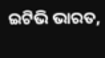ଇଟିଭି ଭାରତ,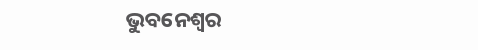ଭୁବନେଶ୍ବର